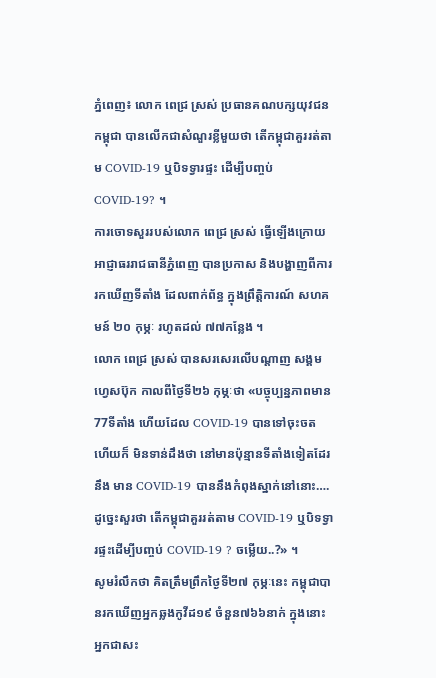ភ្នំពេញ៖ លោក ពេជ្រ ស្រស់ ប្រធានគណបក្សយុវជនកម្ពុជា បានលើកជាសំណួរខ្លីមួយថា តើកម្ពុជាគួររត់តាម COVID-19 ឬបិទទ្វារផ្ទះ ដើម្បីបញ្ចប់ COVID-19? ។
ការចោទសួររបស់លោក ពេជ្រ ស្រស់ ធ្វើឡើងក្រោយអាជ្ញាធររាជធានីភ្នំពេញ បានប្រកាស និងបង្ហាញពីការរកឃើញទីតាំង ដែលពាក់ព័ន្ធ ក្នុងព្រឹត្តិការណ៍ សហគមន៍ ២០ កុម្ភៈ រហូតដល់ ៧៧កន្លែង ។
លោក ពេជ្រ ស្រស់ បានសរសេរលើបណ្ដាញ សង្គមហ្វេសប៊ុក កាលពីថ្ងៃទី២៦ កុម្ភៈថា «បច្ចុប្បន្នភាពមាន 77ទីតាំង ហើយដែល COVID-19 បានទៅចុះចត ហើយក៏ មិនទាន់ដឹងថា នៅមានប៉ុន្មានទីតាំងទៀតដែរ នឹង មាន COVID-19 បាននឹងកំពុងស្នាក់នៅនោះ…. ដូច្នេះសួរថា តើកម្ពុជាគួររត់តាម COVID-19 ឬបិទទ្វារផ្ទះដើម្បីបញ្ចប់ COVID-19 ? ចម្លើយ..?» ។
សូមរំលឹកថា គិតត្រឹមព្រឹកថ្ងៃទី២៧ កុម្ភៈនេះ កម្ពុជាបានរកឃើញអ្នកឆ្លងកូវីដ១៩ ចំនួន៧៦៦នាក់ ក្នុងនោះអ្នកជាសះ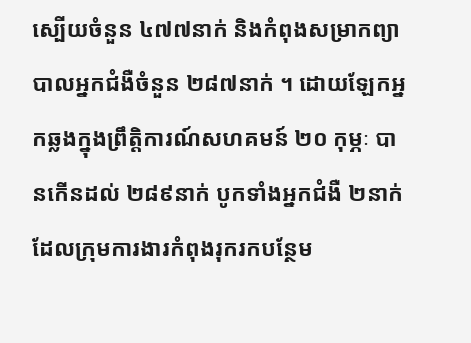ស្បើយចំនួន ៤៧៧នាក់ និងកំពុងសម្រាកព្យាបាលអ្នកជំងឺចំនួន ២៨៧នាក់ ។ ដោយឡែកអ្នកឆ្លងក្នុងព្រឹត្តិការណ៍សហគមន៍ ២០ កុម្ភៈ បានកើនដល់ ២៨៩នាក់ បូកទាំងអ្នកជំងឺ ២នាក់ ដែលក្រុមការងារកំពុងរុករកបន្ថែម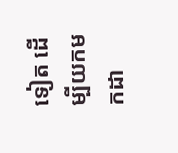ទៀត ដើម្បីយកមកដា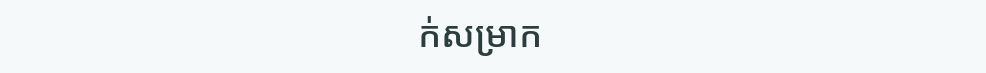ក់សម្រាក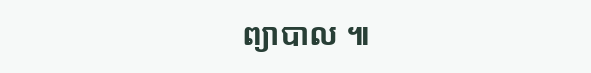ព្យាបាល ៕